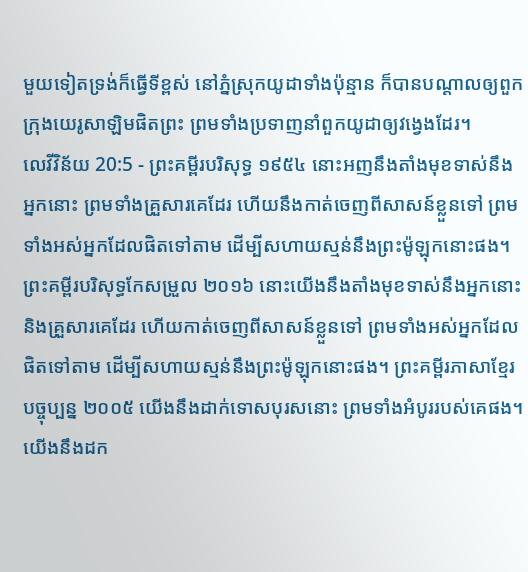មួយទៀតទ្រង់ក៏ធ្វើទីខ្ពស់ នៅភ្នំស្រុកយូដាទាំងប៉ុន្មាន ក៏បានបណ្តាលឲ្យពួកក្រុងយេរូសាឡិមផិតព្រះ ព្រមទាំងប្រទាញនាំពួកយូដាឲ្យវង្វេងដែរ។
លេវីវិន័យ 20:5 - ព្រះគម្ពីរបរិសុទ្ធ ១៩៥៤ នោះអញនឹងតាំងមុខទាស់នឹងអ្នកនោះ ព្រមទាំងគ្រួសារគេដែរ ហើយនឹងកាត់ចេញពីសាសន៍ខ្លួនទៅ ព្រមទាំងអស់អ្នកដែលផិតទៅតាម ដើម្បីសហាយស្មន់នឹងព្រះម៉ូឡុកនោះផង។ ព្រះគម្ពីរបរិសុទ្ធកែសម្រួល ២០១៦ នោះយើងនឹងតាំងមុខទាស់នឹងអ្នកនោះ និងគ្រួសារគេដែរ ហើយកាត់ចេញពីសាសន៍ខ្លួនទៅ ព្រមទាំងអស់អ្នកដែលផិតទៅតាម ដើម្បីសហាយស្មន់នឹងព្រះម៉ូឡុកនោះផង។ ព្រះគម្ពីរភាសាខ្មែរបច្ចុប្បន្ន ២០០៥ យើងនឹងដាក់ទោសបុរសនោះ ព្រមទាំងអំបូររបស់គេផង។ យើងនឹងដក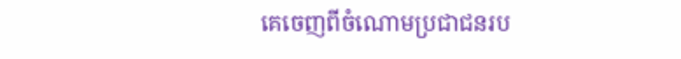គេចេញពីចំណោមប្រជាជនរប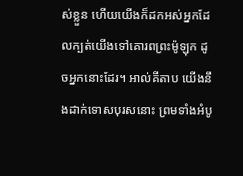ស់ខ្លួន ហើយយើងក៏ដកអស់អ្នកដែលក្បត់យើងទៅគោរពព្រះម៉ូឡុក ដូចអ្នកនោះដែរ។ អាល់គីតាប យើងនឹងដាក់ទោសបុរសនោះ ព្រមទាំងអំបូ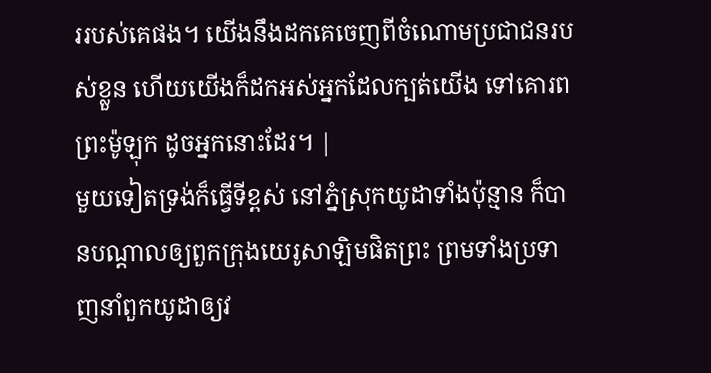ររបស់គេផង។ យើងនឹងដកគេចេញពីចំណោមប្រជាជនរបស់ខ្លួន ហើយយើងក៏ដកអស់អ្នកដែលក្បត់យើង ទៅគោរពព្រះម៉ូឡុក ដូចអ្នកនោះដែរ។ |
មួយទៀតទ្រង់ក៏ធ្វើទីខ្ពស់ នៅភ្នំស្រុកយូដាទាំងប៉ុន្មាន ក៏បានបណ្តាលឲ្យពួកក្រុងយេរូសាឡិមផិតព្រះ ព្រមទាំងប្រទាញនាំពួកយូដាឲ្យវ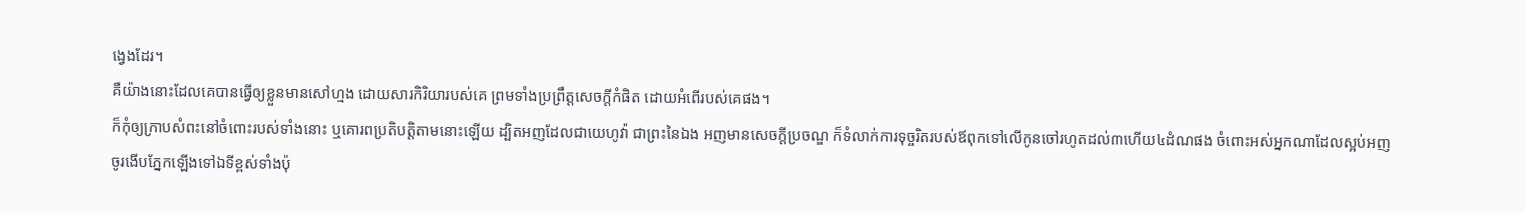ង្វេងដែរ។
គឺយ៉ាងនោះដែលគេបានធ្វើឲ្យខ្លួនមានសៅហ្មង ដោយសារកិរិយារបស់គេ ព្រមទាំងប្រព្រឹត្តសេចក្ដីកំផិត ដោយអំពើរបស់គេផង។
ក៏កុំឲ្យក្រាបសំពះនៅចំពោះរបស់ទាំងនោះ ឬគោរពប្រតិបត្តិតាមនោះឡើយ ដ្បិតអញដែលជាយេហូវ៉ា ជាព្រះនៃឯង អញមានសេចក្ដីប្រចណ្ឌ ក៏ទំលាក់ការទុច្ចរិតរបស់ឪពុកទៅលើកូនចៅរហូតដល់៣ហើយ៤ដំណផង ចំពោះអស់អ្នកណាដែលស្អប់អញ
ចូរងើបភ្នែកឡើងទៅឯទីខ្ពស់ទាំងប៉ុ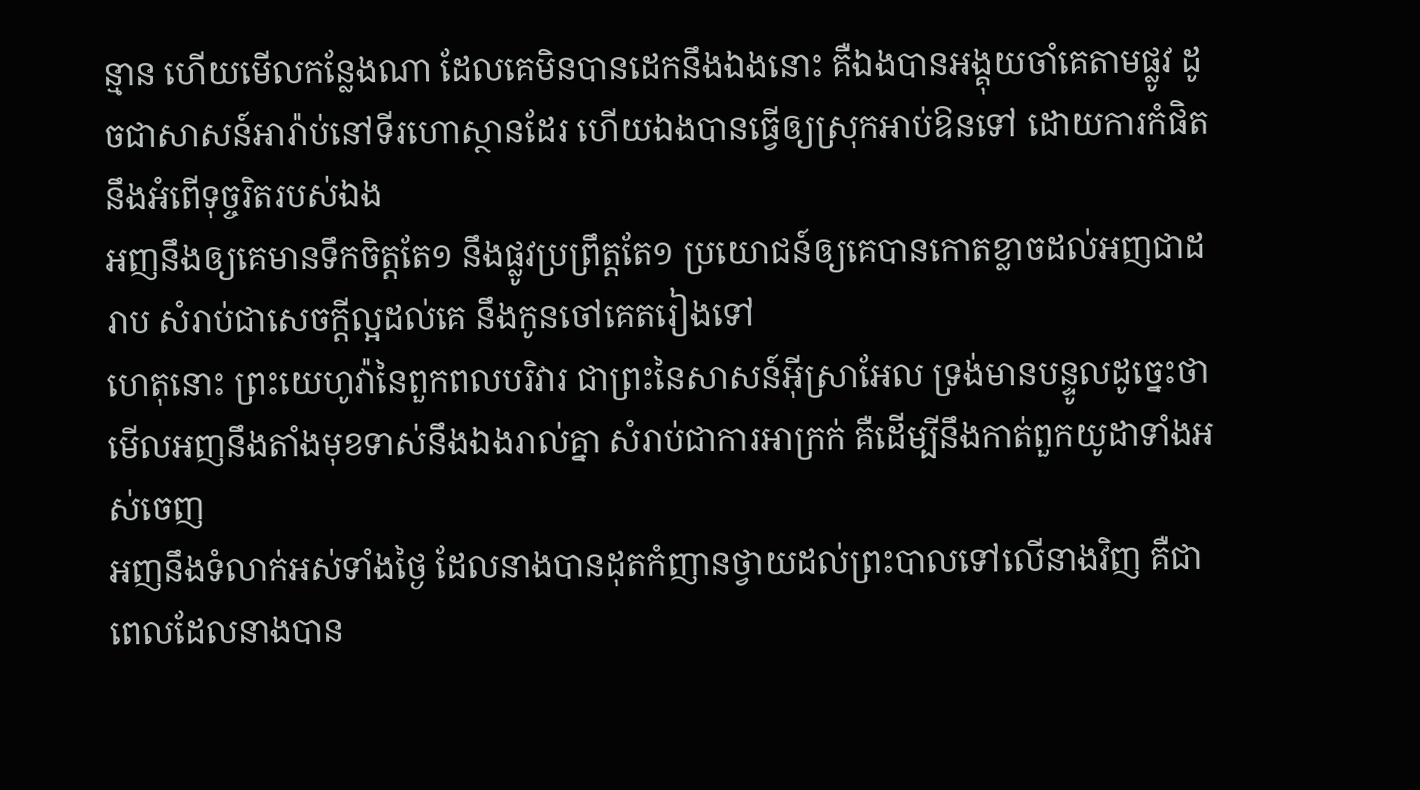ន្មាន ហើយមើលកន្លែងណា ដែលគេមិនបានដេកនឹងឯងនោះ គឺឯងបានអង្គុយចាំគេតាមផ្លូវ ដូចជាសាសន៍អារ៉ាប់នៅទីរហោស្ថានដែរ ហើយឯងបានធ្វើឲ្យស្រុកអាប់ឱនទៅ ដោយការកំផិត នឹងអំពើទុច្ចរិតរបស់ឯង
អញនឹងឲ្យគេមានទឹកចិត្តតែ១ នឹងផ្លូវប្រព្រឹត្តតែ១ ប្រយោជន៍ឲ្យគេបានកោតខ្លាចដល់អញជាដរាប សំរាប់ជាសេចក្ដីល្អដល់គេ នឹងកូនចៅគេតរៀងទៅ
ហេតុនោះ ព្រះយេហូវ៉ានៃពួកពលបរិវារ ជាព្រះនៃសាសន៍អ៊ីស្រាអែល ទ្រង់មានបន្ទូលដូច្នេះថា មើលអញនឹងតាំងមុខទាស់នឹងឯងរាល់គ្នា សំរាប់ជាការអាក្រក់ គឺដើម្បីនឹងកាត់ពួកយូដាទាំងអស់ចេញ
អញនឹងទំលាក់អស់ទាំងថ្ងៃ ដែលនាងបានដុតកំញានថ្វាយដល់ព្រះបាលទៅលើនាងវិញ គឺជាពេលដែលនាងបាន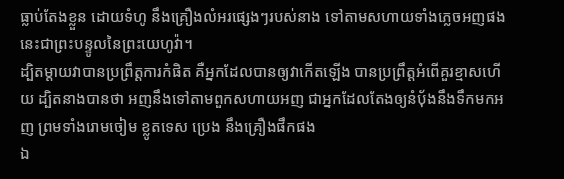ធ្លាប់តែងខ្លួន ដោយទំហូ នឹងគ្រឿងលំអរផ្សេងៗរបស់នាង ទៅតាមសហាយទាំងភ្លេចអញផង នេះជាព្រះបន្ទូលនៃព្រះយេហូវ៉ា។
ដ្បិតម្តាយវាបានប្រព្រឹត្តការកំផិត គឺអ្នកដែលបានឲ្យវាកើតឡើង បានប្រព្រឹត្តអំពើគួរខ្មាសហើយ ដ្បិតនាងបានថា អញនឹងទៅតាមពួកសហាយអញ ជាអ្នកដែលតែងឲ្យនំបុ័ងនឹងទឹកមកអញ ព្រមទាំងរោមចៀម ខ្លូតទេស ប្រេង នឹងគ្រឿងផឹកផង
ឯ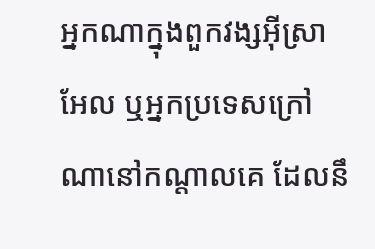អ្នកណាក្នុងពួកវង្សអ៊ីស្រាអែល ឬអ្នកប្រទេសក្រៅណានៅកណ្តាលគេ ដែលនឹ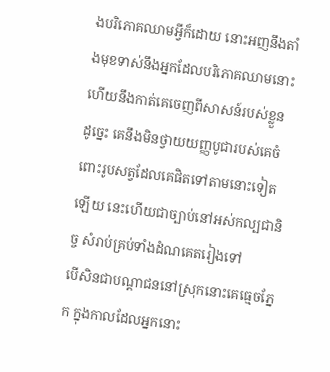ងបរិភោគឈាមអ្វីក៏ដោយ នោះអញនឹងតាំងមុខទាស់នឹងអ្នកដែលបរិភោគឈាមនោះ ហើយនឹងកាត់គេចេញពីសាសន៍របស់ខ្លួន
ដូច្នេះ គេនឹងមិនថ្វាយយញ្ញបូជារបស់គេចំពោះរូបសត្វដែលគេផិតទៅតាមនោះទៀតឡើយ នេះហើយជាច្បាប់នៅអស់កល្បជានិច្ច សំរាប់គ្រប់ទាំងដំណគេតរៀងទៅ
បើសិនជាបណ្តាជននៅស្រុកនោះគេធ្មេចភ្នែក ក្នុងកាលដែលអ្នកនោះ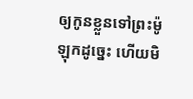ឲ្យកូនខ្លួនទៅព្រះម៉ូឡុកដូច្នេះ ហើយមិ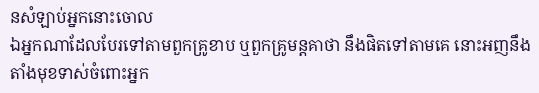នសំឡាប់អ្នកនោះចោល
ឯអ្នកណាដែលបែរទៅតាមពួកគ្រូខាប ឬពួកគ្រូមន្តគាថា នឹងផិតទៅតាមគេ នោះអញនឹងតាំងមុខទាស់ចំពោះអ្នក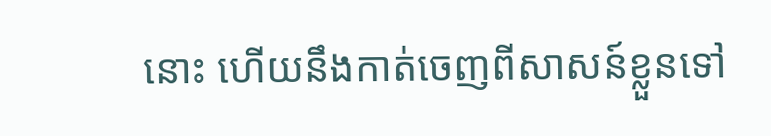នោះ ហើយនឹងកាត់ចេញពីសាសន៍ខ្លួនទៅ